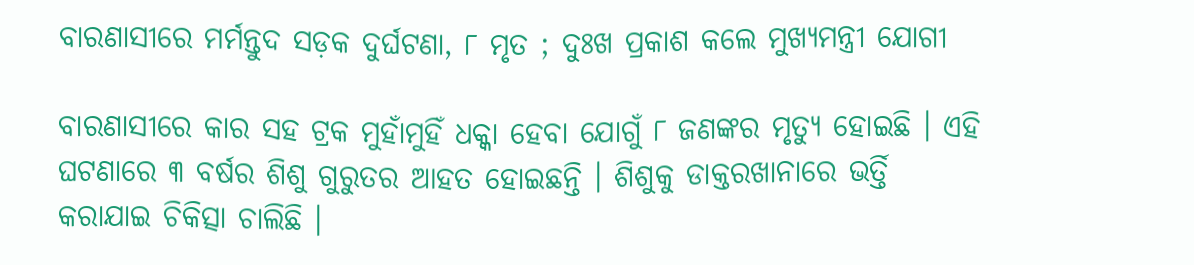ବାରଣାସୀରେ ମର୍ମନ୍ତୁଦ ସଡ଼କ ଦୁର୍ଘଟଣା, ୮ ମୃତ ; ଦୁଃଖ ପ୍ରକାଶ କଲେ ମୁଖ୍ୟମନ୍ତ୍ରୀ ଯୋଗୀ

ବାରଣାସୀରେ କାର ସହ ଟ୍ରକ ମୁହାଁମୁହିଁ ଧକ୍କା ହେବା ଯୋଗୁଁ ୮ ଜଣଙ୍କର ମୃତ୍ୟୁ ହୋଇଛି । ଏହି ଘଟଣାରେ ୩ ବର୍ଷର ଶିଶୁ ଗୁରୁତର ଆହତ ହୋଇଛନ୍ତି । ଶିଶୁକୁ ଡାକ୍ତରଖାନାରେ ଭର୍ତ୍ତି କରାଯାଇ ଚିକିତ୍ସା ଚାଲିଛି ।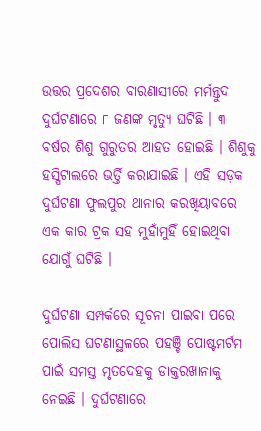ଉତ୍ତର ପ୍ରଦେଶର ବାରଣାସୀରେ ମର୍ମନ୍ତୁଦ ଦୁର୍ଘଟଣାରେ ୮ ଜଣଙ୍କ ମୃତ୍ୟୁ ଘଟିଛି । ୩ ବର୍ଷର ଶିଶୁ ଗୁରୁତର ଆହତ ହୋଇଛି । ଶିଶୁକୁ ହସ୍ପିଟାଲରେ ଭର୍ତ୍ତି କରାଯାଇଛି । ଏହି ସଡ଼କ ଦୁର୍ଘଟଣା ଫୁଲପୁର ଥାନାର କରଖିୟାବରେ ଏକ କାର ଟ୍ରକ ସହ ମୁହାଁମୁହିଁ ହୋଇଥିବା ଯୋଗୁଁ ଘଟିଛି ।

ଦୁର୍ଘଟଣା ସମ୍ପର୍କରେ ସୂଚନା ପାଇବା ପରେ ପୋଲିସ ଘଟଣାସ୍ଥଳରେ ପହଞ୍ଚି ପୋଷ୍ଟମର୍ଟମ ପାଇଁ ସମସ୍ତ ମୃତଦେହକୁ ଡାକ୍ତରଖାନାକୁ ନେଇଛି । ଦୁର୍ଘଟଣାରେ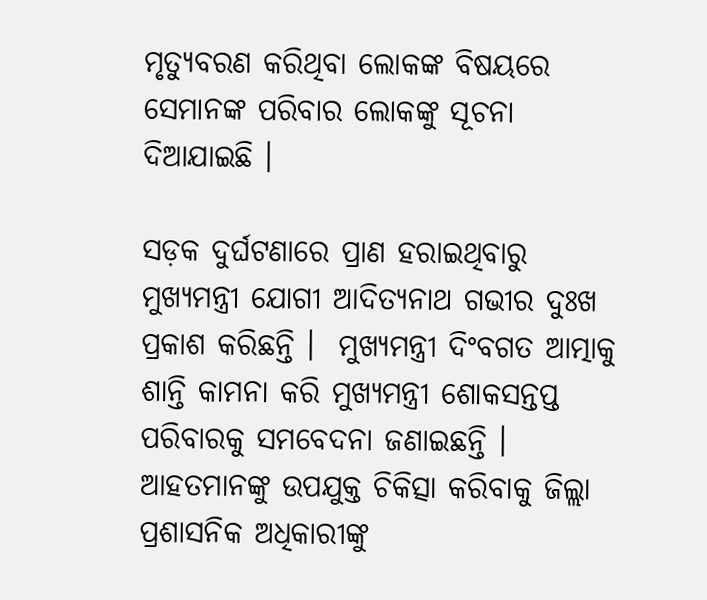ମୃତ୍ୟୁବରଣ କରିଥିବା ଲୋକଙ୍କ ବିଷୟରେ ସେମାନଙ୍କ ପରିବାର ଲୋକଙ୍କୁ ସୂଚନା ଦିଆଯାଇଛି ।

ସଡ଼କ ଦୁର୍ଘଟଣାରେ ପ୍ରାଣ ହରାଇଥିବାରୁ ମୁଖ୍ୟମନ୍ତ୍ରୀ ଯୋଗୀ ଆଦିତ୍ୟନାଥ ଗଭୀର ଦୁଃଖ ପ୍ରକାଶ କରିଛନ୍ତି ।  ମୁଖ୍ୟମନ୍ତ୍ରୀ ଦିଂବଗତ ଆତ୍ମାକୁ ଶାନ୍ତି କାମନା କରି ମୁଖ୍ୟମନ୍ତ୍ରୀ ଶୋକସନ୍ତପ୍ତ ପରିବାରକୁ ସମବେଦନା ଜଣାଇଛନ୍ତି । ଆହତମାନଙ୍କୁ ଉପଯୁକ୍ତ ଚିକିତ୍ସା କରିବାକୁ ଜିଲ୍ଲା ପ୍ରଶାସନିକ ଅଧିକାରୀଙ୍କୁ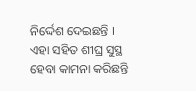ନିର୍ଦ୍ଦେଶ ଦେଇଛନ୍ତି । ଏହା ସହିତ ଶୀଘ୍ର ସୁସ୍ଥ ହେବା କାମନା କରିଛନ୍ତି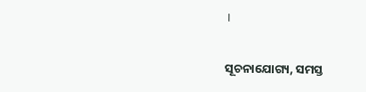।

ସୂଚନାଯୋଗ୍ୟ, ସମସ୍ତ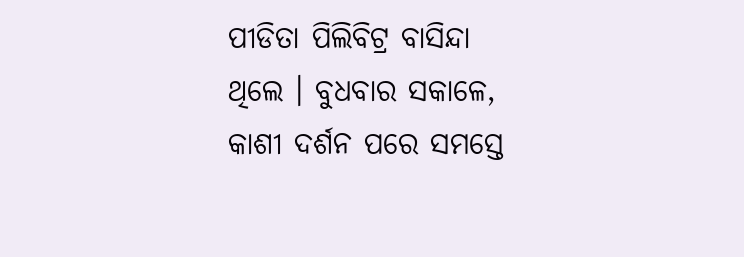ପୀଡିତା ପିଲିବିଟ୍ର ବାସିନ୍ଦା ଥିଲେ । ବୁଧବାର ସକାଳେ, କାଶୀ ଦର୍ଶନ ପରେ ସମସ୍ତେ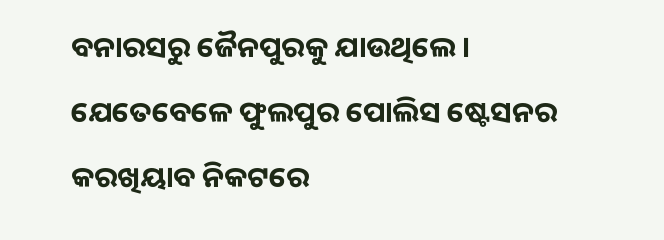ବନାରସରୁ ଜୈନପୁରକୁ ଯାଉଥିଲେ । ଯେତେବେଳେ ଫୁଲପୁର ପୋଲିସ ଷ୍ଟେସନର କରଖିୟାବ ନିକଟରେ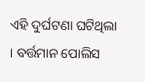ଏହି ଦୁର୍ଘଟଣା ଘଟିଥିଲା । ବର୍ତ୍ତମାନ ପୋଲିସ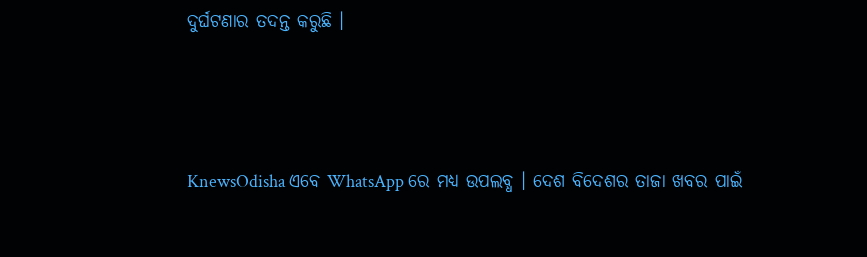ଦୁର୍ଘଟଣାର ତଦନ୍ତ କରୁଛି ।




KnewsOdisha ଏବେ WhatsApp ରେ ମଧ୍ୟ ଉପଲବ୍ଧ । ଦେଶ ବିଦେଶର ତାଜା ଖବର ପାଇଁ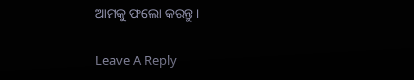ଆମକୁ ଫଲୋ କରନ୍ତୁ ।

Leave A Reply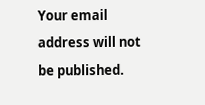Your email address will not be published.